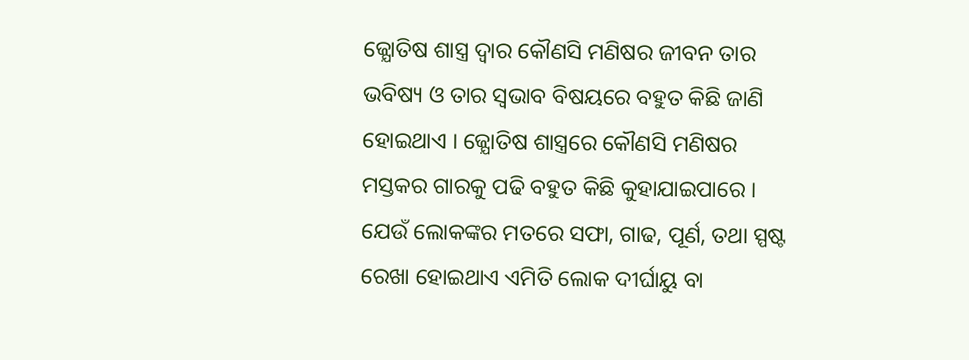ଜ୍ଯୋତିଷ ଶାସ୍ତ୍ର ଦ୍ଵାର କୌଣସି ମଣିଷର ଜୀବନ ତାର ଭବିଷ୍ୟ ଓ ତାର ସ୍ଵଭାବ ବିଷୟରେ ବହୁତ କିଛି ଜାଣି ହୋଇଥାଏ । ଜ୍ଯୋତିଷ ଶାସ୍ତ୍ରରେ କୌଣସି ମଣିଷର ମସ୍ତକର ଗାରକୁ ପଢି ବହୁତ କିଛି କୁହାଯାଇପାରେ । ଯେଉଁ ଲୋକଙ୍କର ମତରେ ସଫା, ଗାଢ, ପୂର୍ଣ, ତଥା ସ୍ପଷ୍ଟ ରେଖା ହୋଇଥାଏ ଏମିତି ଲୋକ ଦୀର୍ଘାୟୁ ବା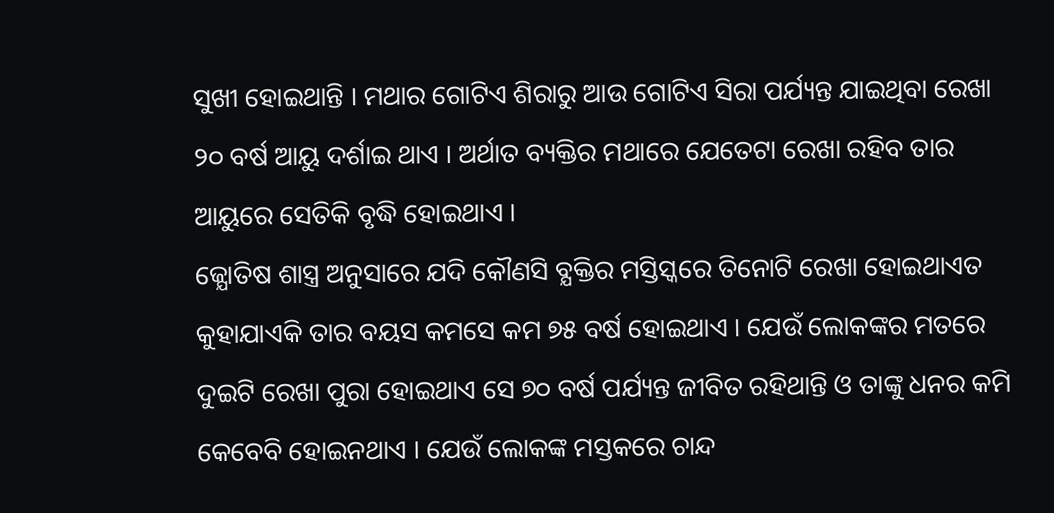ସୁଖୀ ହୋଇଥାନ୍ତି । ମଥାର ଗୋଟିଏ ଶିରାରୁ ଆଉ ଗୋଟିଏ ସିରା ପର୍ଯ୍ୟନ୍ତ ଯାଇଥିବା ରେଖା ୨୦ ବର୍ଷ ଆୟୁ ଦର୍ଶାଇ ଥାଏ । ଅର୍ଥାତ ବ୍ୟକ୍ତିର ମଥାରେ ଯେତେଟା ରେଖା ରହିବ ତାର ଆୟୁରେ ସେତିକି ବୃଦ୍ଧି ହୋଇଥାଏ ।
ଜ୍ଯୋତିଷ ଶାସ୍ତ୍ର ଅନୁସାରେ ଯଦି କୌଣସି ବ୍ଯକ୍ତିର ମସ୍ତିସ୍କରେ ତିନୋଟି ରେଖା ହୋଇଥାଏତ କୁହାଯାଏକି ତାର ବୟସ କମସେ କମ ୭୫ ବର୍ଷ ହୋଇଥାଏ । ଯେଉଁ ଲୋକଙ୍କର ମତରେ ଦୁଇଟି ରେଖା ପୁରା ହୋଇଥାଏ ସେ ୭୦ ବର୍ଷ ପର୍ଯ୍ୟନ୍ତ ଜୀବିତ ରହିଥାନ୍ତି ଓ ତାଙ୍କୁ ଧନର କମି କେବେବି ହୋଇନଥାଏ । ଯେଉଁ ଲୋକଙ୍କ ମସ୍ତକରେ ଚାନ୍ଦ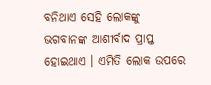ବନିଥାଏ ସେହି ଲୋକଙ୍କୁ ଭଗବାନଙ୍କ ଆଶୀର୍ବାଦ ପ୍ରାପ୍ତ ହୋଇଥାଏ । ଏମିତି ଲୋକ ଉପରେ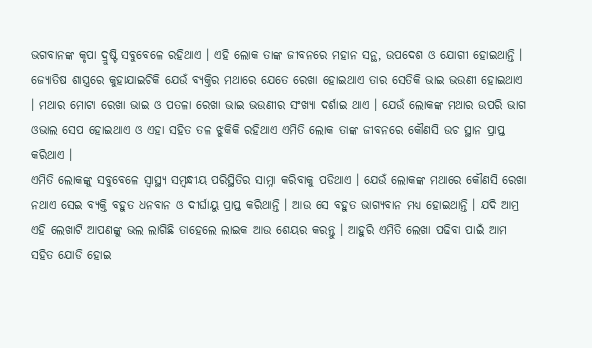ଭଗବାନଙ୍କ କୃପା ଦ୍ରୁଷ୍ଟି ସବୁବେଳେ ରହିଥାଏ । ଏହି ଲୋକ ତାଙ୍କ ଜୀବନରେ ମହାନ ସନ୍ଥ, ଉପଦେଶ ଓ ଯୋଗୀ ହୋଇଥାନ୍ତି ।
ଜ୍ଯୋତିଷ ଶାସ୍ତ୍ରରେ କୁହାଯାଇଚିକି ଯେଉଁ ବ୍ୟକ୍ତିର ମଥାରେ ଯେତେ ରେଖା ହୋଇଥାଏ ତାର ସେତିକି ଭାଇ ଭଉଣୀ ହୋଇଥାଏ । ମଥାର ମୋଟା ରେଖା ଭାଇ ଓ ପତଳା ରେଖା ଭାଇ ଭଉଣୀର ସଂଖ୍ୟା ଦର୍ଶାଇ ଥାଏ । ଯେଉଁ ଲୋକଙ୍କ ମଥାର ଉପରି ଭାଗ ଓଭାଲ ସେପ ହୋଇଥାଏ ଓ ଏହା ସହିତ ତଳ ଝୁକିକି ରହିଥାଏ ଏମିତି ଲୋକ ତାଙ୍କ ଜୀବନରେ କୌଣସି ଉଚ ସ୍ଥାନ ପ୍ରାପ୍ତ କରିଥାଏ ।
ଏମିତି ଲୋକଙ୍କୁ ସବୁବେଳେ ସ୍ୱାସ୍ଥ୍ୟ ସମ୍ବନ୍ଧୀୟ ପରିସ୍ଥିତିର ସାମ୍ନା କରିବାକୁ ପଡିଥାଏ । ଯେଉଁ ଲୋକଙ୍କ ମଥାରେ କୌଣସି ରେଖା ନଥାଏ ସେଇ ବ୍ୟକ୍ତି ବହୁତ ଧନବାନ ଓ ଦୀର୍ଘାୟୁ ପ୍ରାପ୍ତ କରିଥାନ୍ତି । ଆଉ ସେ ବହୁତ ଭାଗ୍ଯବାନ ମଧ୍ୟ ହୋଇଥାନ୍ତି । ଯଦି ଆମ୍ର ଏହି ଲେଖାଟି ଆପଣଙ୍କୁ ଭଲ ଲାଗିଛି ତାହେଲେ ଲାଇକ ଆଉ ଶେୟର କରନ୍ତୁ । ଆହୁରି ଏମିତି ଲେଖା ପଢିବା ପାଇଁ ଆମ ସହିତ ଯୋଡି ହୋଇ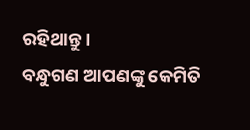ରହିଥାନ୍ତୁ ।
ବନ୍ଧୁଗଣ ଆପଣଙ୍କୁ କେମିତି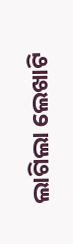ଲାଗିଲା ଲେଖାଟି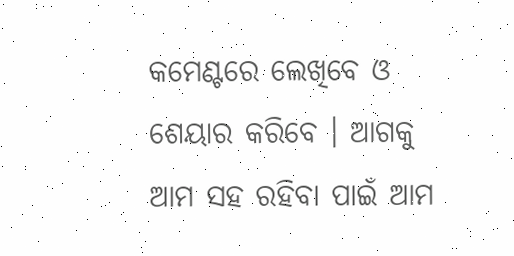କମେଣ୍ଟରେ ଲେଖିବେ ଓ ଶେୟାର କରିବେ । ଆଗକୁ ଆମ ସହ ରହିବା ପାଇଁ ଆମ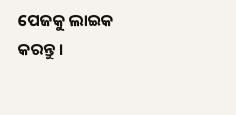ପେଜକୁ ଲାଇକ କରନ୍ତୁ ।